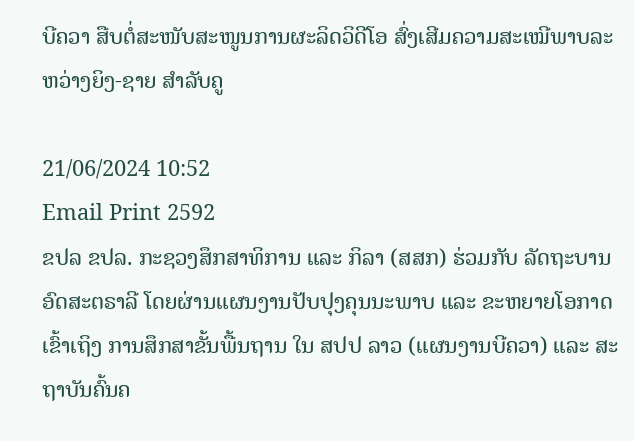ບີຄວາ ສືບຕໍ່ສະໜັບສະໜູນການຜະລິດວິດີໂອ ສົ່ງເສີມຄວາມສະເໝີພາບລະຫວ່າງຍິງ-ຊາຍ ສໍາລັບຄູ

21/06/2024 10:52
Email Print 2592
ຂປລ ຂປລ. ກະຊວງສຶກສາທິການ ແລະ ກິລາ (ສສກ) ຮ່ວມກັບ ລັດຖະບານອົດສະຕຣາລີ ໂດຍຜ່ານແຜນງານປັບປຸງຄຸນນະພາບ ແລະ ຂະຫຍາຍໂອກາດເຂົ້າເຖິງ ການສຶກສາຂັ້ນພື້ນຖານ ໃນ ສປປ ລາວ (ແຜນງານບີຄວາ) ແລະ ສະຖາບັນຄົ້ນຄ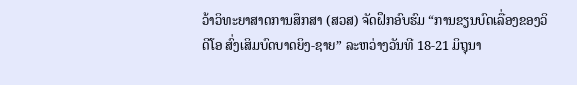ວ້າວິທະຍາສາດການສຶກສາ (ສວສ) ຈັດຝຶກອົບຮົມ “ການຂຽນບົດເລື່ອງຂອງວິດີໂອ ສົ່ງເສິມບົດບາດຍິງ-ຊາຍ” ລະຫວ່າງວັນທີ 18-21 ມິຖຸນາ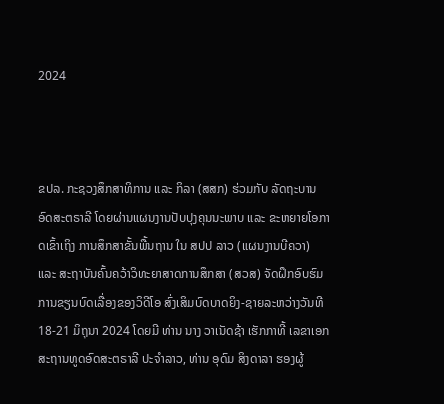2024



ຂປລ. ກະຊວງສຶກສາທິການ ແລະ ກິລາ (ສສກ) ຮ່ວມກັບ ລັດຖະບານອົດສະຕຣາລີ ໂດຍຜ່ານແຜນງານປັບປຸງຄຸນນະພາບ ແລະ ຂະຫຍາຍໂອກາດເຂົ້າເຖິງ ການສຶກສາຂັ້ນພື້ນຖານ ໃນ ສປປ ລາວ (ແຜນງານບີຄວາ) ແລະ ສະຖາບັນຄົ້ນຄວ້າວິທະຍາສາດການສຶກສາ (ສວສ) ຈັດຝຶກອົບຮົມ
ການຂຽນບົດເລື່ອງຂອງວິດີໂອ ສົ່ງເສິມບົດບາດຍິງ-ຊາຍລະຫວ່າງວັນທີ 18-21 ມິຖຸນາ 2024 ໂດຍມີ ທ່ານ ນາງ ວາເນັດຊ້າ ເຮັກກາທີ້ ເລຂາເອກສະຖານທູດອົດສະຕຣາລີ ປະຈຳລາວ, ທ່ານ ອຸດົມ ສິງດາລາ ຮອງຜູ້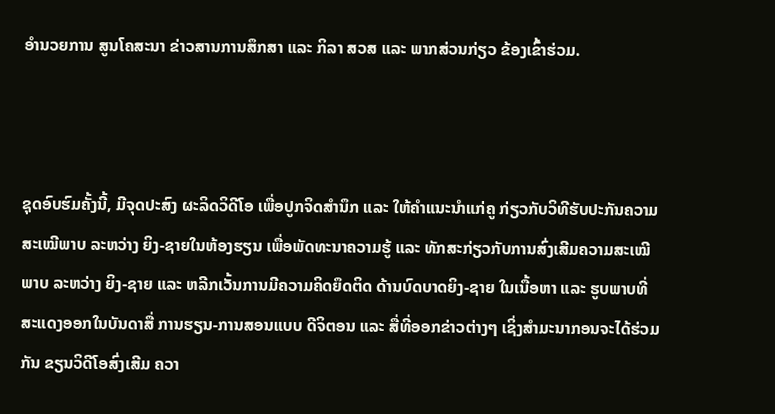ອຳນວຍການ ສູນໂຄສະນາ ຂ່າວສານການສຶກສາ ແລະ ກິລາ ສວສ ແລະ ພາກສ່ວນກ່ຽວ ຂ້ອງເຂົ້າຮ່ວມ.



ຊຸດອົບຮົມຄັ້ງນີ້, ມີຈຸດປະສົງ ຜະລິດວິດີໂອ ເພື່ອປູກຈິດສຳນຶກ ແລະ ໃຫ້ຄຳແນະນຳແກ່ຄູ ກ່ຽວກັບວິທີຮັບປະກັນຄວາມສະເໝີພາບ ລະຫວ່າງ ຍິງ-ຊາຍໃນຫ້ອງຮຽນ ເພື່ອພັດທະນາຄວາມຮູ້ ແລະ ທັກສະກ່ຽວກັບການສົ່ງເສີມຄວາມສະເໝີພາບ ລະຫວ່າງ ຍິງ-ຊາຍ ແລະ ຫລີກເວັ້ນການມີຄວາມຄິດຍຶດຕິດ ດ້ານບົດບາດຍິງ-ຊາຍ ໃນເນື້ອຫາ ແລະ ຮູບພາບທີ່ສະແດງອອກໃນບັນດາສື່ ການຮຽນ-ການສອນແບບ ດີຈິຕອນ ແລະ ສື່ທີ່ອອກຂ່າວຕ່າງໆ ເຊິ່ງສຳມະນາກອນຈະໄດ້ຮ່ວມກັນ ຂຽນວິດີໂອສົ່ງເສີມ ຄວາ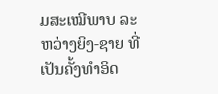ມສະເໝີພາບ ລະຫວ່າງຍິງ-ຊາຍ ທີ່ເປັນຄັ້ງທໍາອິດ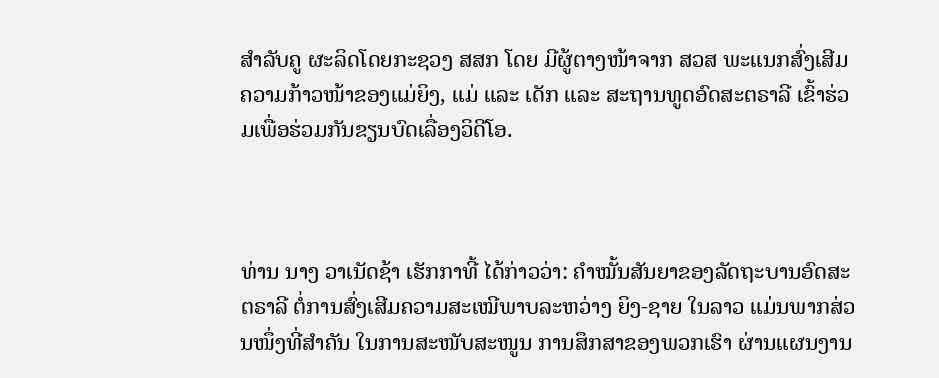ສໍາລັບຄູ ຜະລິດໂດຍກະຊວງ ສສກ ໂດຍ ມີຜູ້ຕາງໜ້າຈາກ ສວສ ພະແນກສົ່ງເສີມຄວາມກ້າວໜ້າຂອງແມ່ຍິງ, ແມ່ ແລະ ເດັກ ແລະ ສະຖານທູດອົດສະຕຣາລີ ເຂົ້າຮ່ວມເພື່ອຮ່ວມກັນຂຽນບົດເລື່ອງວິດີໂອ.



ທ່ານ ນາງ ວາເນັດຊ້າ ເຮັກກາທີ້ ໄດ້ກ່າວວ່າ: ຄຳໝັ້ນສັນຍາຂອງລັດຖະບານອົດສະຕຣາລີ ຕໍ່ການສົ່ງເສີມຄວາມສະເໝີພາບລະຫວ່າງ ຍິງ-ຊາຍ ໃນລາວ ແມ່ນພາກສ່ວນໜຶ່ງທີ່ສຳຄັນ ໃນການສະໜັບສະໜູນ ການສຶກສາຂອງພວກເຮົາ ຜ່ານແຜນງານ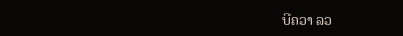ບີຄວາ ລວ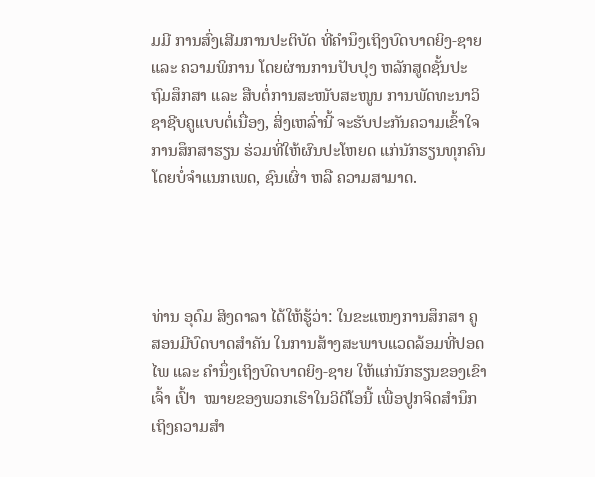ມມີ ການສົ່ງເສີມການປະຕິບັດ ທີ່ຄຳນຶງເຖິງບົດບາດຍິງ-ຊາຍ ແລະ ຄວາມພິການ ໂດຍຜ່ານການປັບປຸງ ຫລັກສູດຊັ້ນປະຖົມສຶກສາ ແລະ ສືບຕໍ່ການສະໜັບສະໜູນ ການພັດທະນາວິຊາຊີບຄູແບບຕໍ່ເນື່ອງ, ສິ່ງເຫລົ່ານີ້ ຈະຮັບປະກັນຄວາມເຂົ້າໃຈ ການສຶກສາຮຽນ ຮ່ວມທີ່ໃຫ້ຜົນປະໂຫຍດ ແກ່ນັກຮຽນທຸກຄົນ ໂດຍບໍ່ຈໍາແນກເພດ, ຊົນເຜົ່າ ຫລື ຄວາມສາມາດ.




ທ່ານ ອຸດົມ ສິງດາລາ ໄດ້ໃຫ້ຮູ້ວ່າ: ໃນຂະແໜງການສຶກສາ ຄູສອນມີບົດບາດສຳຄັນ ໃນການສ້າງສະພາບແວດລ້ອມທີ່ປອດໄພ ແລະ ຄຳນຶ່ງເຖິງບົດບາດຍິງ-ຊາຍ ໃຫ້ແກ່ນັກຮຽນຂອງເຂົາເຈົ້າ ເປົ້າ  ໝາຍຂອງພວກເຮົາໃນວິດີໂອນີ້ ເພື່ອປູກຈິດສຳນຶກ ເຖິງຄວາມສຳ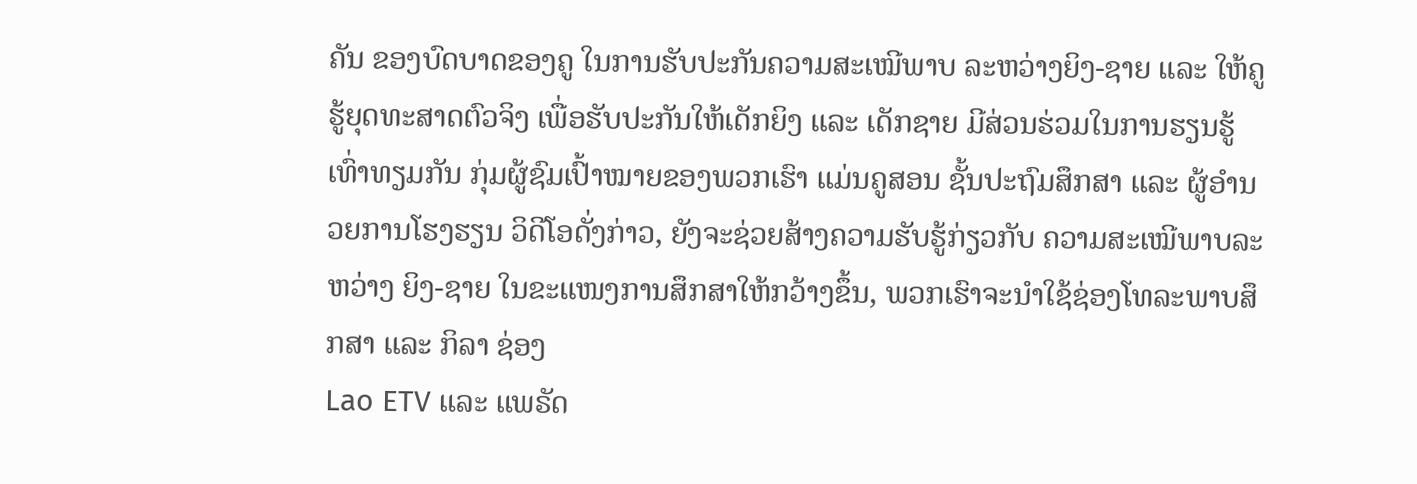ຄັນ ຂອງບົດບາດຂອງຄູ ໃນການຮັບປະກັນຄວາມສະເໝີພາບ ລະຫວ່າງຍິງ-ຊາຍ ແລະ ໃຫ້ຄູຮູ້ຍຸດທະສາດຕົວຈິງ ເພື່ອຮັບປະກັນໃຫ້ເດັກຍິງ ແລະ ເດັກຊາຍ ມີສ່ວນຮ່ວມໃນການຮຽນຮູ້ເທົ່າທຽມກັນ ກຸ່ມຜູ້ຊົມເປົ້າໝາຍຂອງພວກເຮົາ ແມ່ນຄູສອນ ຊັ້ນປະຖົມສຶກສາ ແລະ ຜູ້ອຳນວຍການໂຮງຮຽນ ວິດີໂອດັ່ງກ່າວ, ຍັງຈະຊ່ວຍສ້າງຄວາມຮັບຮູ້ກ່ຽວກັບ ຄວາມສະເໝີພາບລະຫວ່າງ ຍິງ-ຊາຍ ໃນຂະແໜງການສຶກສາໃຫ້ກວ້າງຂຶ້ນ, ພວກເຮົາຈະນໍາໃຊ້ຊ່ອງໂທລະພາບສຶກສາ ແລະ ກິລາ ຊ່ອງ
Lao ETV ແລະ ແພຣັດ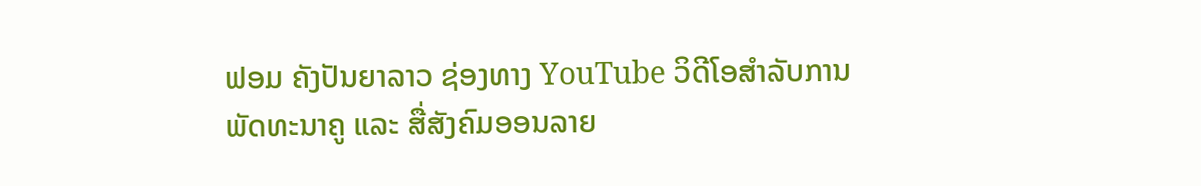ຟອມ ຄັງປັນຍາລາວ ຊ່ອງທາງ YouTube ວິດີໂອສຳລັບການພັດທະນາຄູ ແລະ ສື່ສັງຄົມອອນລາຍ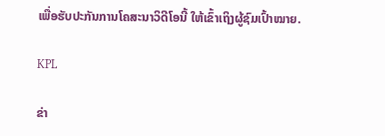ເພື່ອຮັບປະກັນການໂຄສະນາວິດີໂອນີ້ ໃຫ້ເຂົ້າເຖິງຜູ້ຊົມເປົ້າໝາຍ.

KPL

ຂ່າ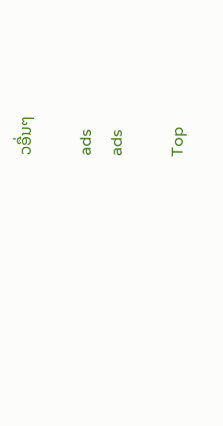ວອື່ນໆ

ads
ads

Top